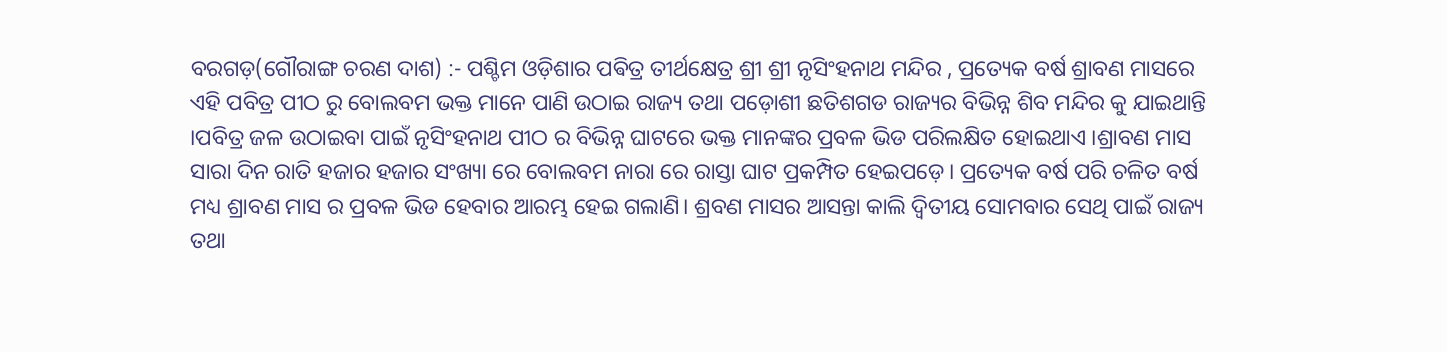ବରଗଡ଼(ଗୌରାଙ୍ଗ ଚରଣ ଦାଶ) :- ପଶ୍ଚିମ ଓଡ଼ିଶାର ପଵିତ୍ର ତୀର୍ଥକ୍ଷେତ୍ର ଶ୍ରୀ ଶ୍ରୀ ନୃସିଂହନାଥ ମନ୍ଦିର , ପ୍ରତ୍ୟେକ ବର୍ଷ ଶ୍ରାବଣ ମାସରେ ଏହି ପବିତ୍ର ପୀଠ ରୁ ବୋଲବମ ଭକ୍ତ ମାନେ ପାଣି ଉଠାଇ ରାଜ୍ୟ ତଥା ପଡ଼ୋଶୀ ଛତିଶଗଡ ରାଜ୍ୟର ବିଭିନ୍ନ ଶିବ ମନ୍ଦିର କୁ ଯାଇଥାନ୍ତି ।ପବିତ୍ର ଜଳ ଉଠାଇବା ପାଇଁ ନୃସିଂହନାଥ ପୀଠ ର ବିଭିନ୍ନ ଘାଟରେ ଭକ୍ତ ମାନଙ୍କର ପ୍ରବଳ ଭିଡ ପରିଲକ୍ଷିତ ହୋଇଥାଏ ।ଶ୍ରାବଣ ମାସ ସାରା ଦିନ ରାତି ହଜାର ହଜାର ସଂଖ୍ୟା ରେ ବୋଲବମ ନାରା ରେ ରାସ୍ତା ଘାଟ ପ୍ରକମ୍ପିତ ହେଇପଡ଼େ। ପ୍ରତ୍ୟେକ ବର୍ଷ ପରି ଚଳିତ ବର୍ଷ ମଧ୍ୟ ଶ୍ରାବଣ ମାସ ର ପ୍ରବଳ ଭିଡ ହେବାର ଆରମ୍ଭ ହେଇ ଗଲାଣି। ଶ୍ରବଣ ମାସର ଆସନ୍ତା କାଲି ଦ୍ୱିତୀୟ ସୋମବାର ସେଥି ପାଇଁ ରାଜ୍ୟ ତଥା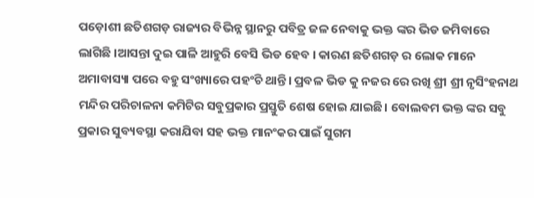ପଡ଼ୋଶୀ ଛତିଶଗଡ଼ ରାଜ୍ୟର ବିଭିନ୍ନ ସ୍ଥାନରୁ ପବିତ୍ର ଜଳ ନେବାକୁ ଭକ୍ତ ଙ୍କର ଭିଡ ଜମିବାରେ ଲାଗିଛି ।ଆସନ୍ତା ଦୁଇ ପାଳି ଆହୁରି ବେସି ଭିଡ ହେବ । କାରଣ ଛତିଶଗଡ଼ ର ଲୋକ ମାନେ ଅମାବାସ୍ୟା ପରେ ବହୁ ସଂଖ୍ୟାରେ ପହଂଚି ଥାନ୍ତି। ପ୍ରବଳ ଭିଡ କୁ ନଜର ରେ ରଖି ଶ୍ରୀ ଶ୍ରୀ ନୃସିଂହନାଥ ମନ୍ଦିର ପରିଚାଳନା କମିଟିର ସବୁପ୍ରକାର ପ୍ରସ୍ତୁତି ଶେଷ ହୋଇ ଯାଇଛି। ବୋଲବମ ଭକ୍ତ ଙ୍କର ସବୁ ପ୍ରକାର ସୁବ୍ୟବସ୍ଥା କରାଯିବା ସହ ଭକ୍ତ ମାନଂକର ପାଇଁ ସୁଗମ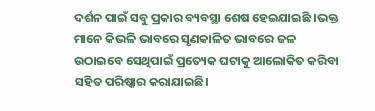ଦର୍ଶନ ପାଇଁ ସବୁ ପ୍ରକାର ବ୍ୟବସ୍ଥା ଶେଷ ହେଇଯାଇଛି ।ଭକ୍ତ ମାନେ କିଭଳି ଭାବରେ ସୃଣକାଳିତ ଭାବରେ ଜଳ ଉଠାଇବେ ସେଥିପାଇଁ ପ୍ରତ୍ୟେକ ଘଟାକୁ ଆଲୋକିତ କରିବା ସହିତ ପରିଷ୍କାର କରାଯାଇଛି।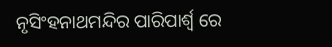ନୃସିଂହନାଥମନ୍ଦିର ପାରିପାର୍ଶ୍ବ ରେ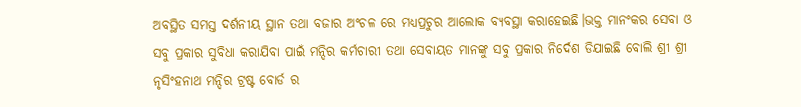ଅବସ୍ଥିତ ସମସ୍ତ ଦର୍ଶନୀୟ ସ୍ଥାନ ତଥା ବଜାର ଅଂଚଳ ରେ ମଧ୍ୟପ୍ରଚୁର ଆଲୋକ ବ୍ୟବସ୍ଥା କରାହେଇଛି।ଭକ୍ତ ମାନଂକର ସେବା ଓ ସବୁ ପ୍ରକାର ସୁବିଧା କରାଯିବା ପାଇଁ ମନ୍ଦିର କର୍ମଚାରୀ ତଥା ସେବାୟତ ମାନଙ୍କୁ ସବୁ ପ୍ରକାର ନିର୍ଦେଶ ଡିଯାଇଛି ବୋଲି ଶ୍ରୀ ଶ୍ରୀ ନୃସିଂହନାଥ ମନ୍ଦିର ଟ୍ରଷ୍ଟ ବୋର୍ଡ ର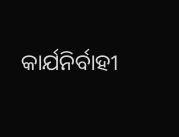କାର୍ଯନିର୍ବାହୀ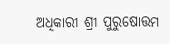ଅଧିକାରୀ ଶ୍ରୀ ପୁରୁଷୋତ୍ତମ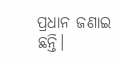ପ୍ରଧାନ ଜଣାଇ ଛନ୍ତି।